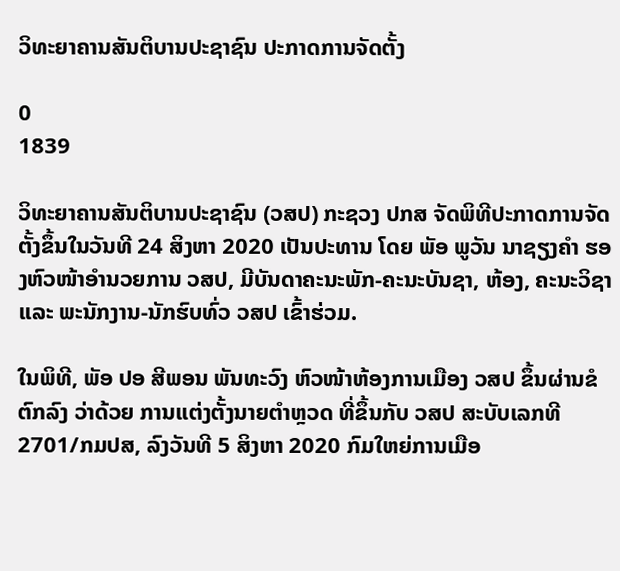ວິທະຍາຄານສັນຕິບານປະຊາຊົນ ປະກາດການຈັດຕັ້ງ

0
1839

ວິທະຍາຄານສັນຕິບານປະຊາຊົນ (ວສປ) ກະຊວງ ປກສ ຈັດພິທີປະກາດການຈັດຕັ້ງຂຶ້ນໃນວັນທີ 24 ສິງຫາ 2020 ເປັນປະທານ ໂດຍ ພັອ ພູວັນ ນາຊຽງຄຳ ຮອງຫົວໜ້າອຳນວຍການ ວສປ, ມີບັນດາຄະນະພັກ-ຄະນະບັນຊາ, ຫ້ອງ, ຄະນະວິຊາ ແລະ ພະນັກງານ-ນັກຮົບທົ່ວ ວສປ ເຂົ້າຮ່ວມ.

ໃນພິທີ, ພັອ ປອ ສີພອນ ພັນທະວົງ ຫົວໜ້າຫ້ອງການເມືອງ ວສປ ຂຶ້ນຜ່ານຂໍຕົກລົງ ວ່າດ້ວຍ ການແຕ່ງຕັ້ງນາຍຕໍາຫຼວດ ທີ່ຂຶ້ນກັບ ວສປ ສະບັບເລກທີ 2701/ກມປສ, ລົງວັນທີ 5 ສິງຫາ 2020 ກົມໃຫຍ່ການເມືອ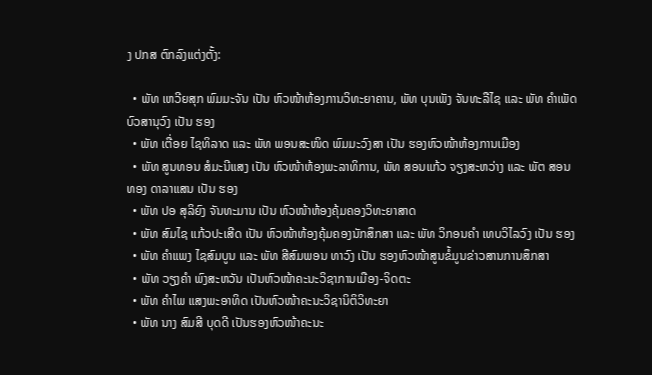ງ ປກສ ຕົກລົງແຕ່ງຕັ້ງ:

  • ພັທ ເຫວີຍສຸກ ພົມມະຈັນ ເປັນ ຫົວໜ້າຫ້ອງການວິທະຍາຄານ, ພັທ ບຸນເພັງ ຈັນທະລືໄຊ ແລະ ພັທ ຄໍາເພັດ ບົວສານຸວົງ ເປັນ ຮອງ
  • ພັທ ເຕື່ອຍ ໄຊທິລາດ ແລະ ພັທ ພອນສະໜິດ ພົມມະວົງສາ ເປັນ ຮອງຫົວໜ້າຫ້ອງການເມືອງ
  • ພັທ ສູນທອນ ສໍມະນີແສງ ເປັນ ຫົວໜ້າຫ້ອງພະລາທິການ, ພັທ ສອນແກ້ວ ຈຽງສະຫວ່າງ ແລະ ພັຕ ສອນທອງ ດາລາແສນ ເປັນ ຮອງ
  • ພັທ ປອ ສຸລິຍົງ ຈັນທະມານ ເປັນ ຫົວໜ້າຫ້ອງຄຸ້ມຄອງວິທະຍາສາດ
  • ພັທ ສົມໄຊ ແກ້ວປະເສີດ ເປັນ ຫົວໜ້າຫ້ອງຄຸ້ມຄອງນັກສຶກສາ ແລະ ພັທ ວິກອນຄໍາ ເທບວິໄລວົງ ເປັນ ຮອງ
  • ພັທ ຄໍາແພງ ໄຊສົມບູນ ແລະ ພັທ ສີສົມພອນ ທາວົງ ເປັນ ຮອງຫົວໜ້າສູນຂໍ້ມູນຂ່າວສານການສຶກສາ
  • ພັທ ວຽງຄໍາ ພົງສະຫວັນ ເປັນຫົວໜ້າຄະນະວິຊາການເມືອງ-ຈິດຕະ
  • ພັທ ຄຳໄພ ແສງພະອາທິດ ເປັນຫົວໜ້າຄະນະວິຊານິຕິວິທະຍາ
  • ພັທ ນາງ ສົມສີ ບຸດດີ ເປັນຮອງຫົວໜ້າຄະນະ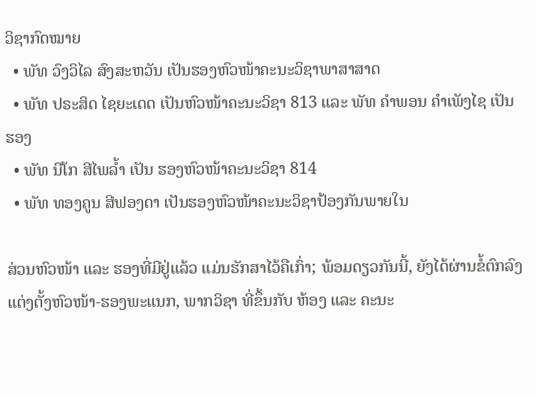ວິຊາກົດໝາຍ
  • ພັທ ວົງວິໄລ ສົງສະຫວັນ ເປັນຮອງຫົວໜ້າຄະນະວິຊາພາສາສາດ
  • ພັທ ປຣະສິດ ໄຊຍະເດດ ເປັນຫົວໜ້າຄະນະວິຊາ 813 ແລະ ພັທ ຄໍາພອນ ຄໍາເພັງໄຊ ເປັນ ຮອງ
  • ພັທ ນີໂກ ສີໄພລ້ຳ ເປັນ ຮອງຫົວໜ້າຄະນະວິຊາ 814
  • ພັທ ທອງຄູນ ສີຟອງດາ ເປັນຮອງຫົວໜ້າຄະນະວິຊາປ້ອງກັນພາຍໃນ

ສ່ວນຫົວໜ້າ ແລະ ຮອງທີ່ມີຢູ່ແລ້ວ ແມ່ນຮັກສາໄວ້ຄືເກົ່າ; ພ້ອມດຽວກັນນີ້, ຍັງໄດ້ຜ່ານຂໍ້ຕົກລົງແຕ່ງຕັ້ງຫົວໜ້າ-ຮອງພະແນກ, ພາກວິຊາ ທີ່ຂຶ້ນກັບ ຫ້ອງ ແລະ ຄະນະ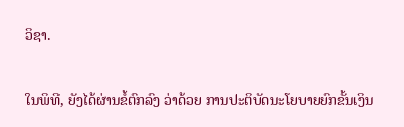ວິຊາ.

ໃນພິທີ, ຍັງໄດ້ຜ່ານຂໍ້ຕົກລົງ ວ່າດ້ວຍ ການປະຕິບັດນະໂຍບາຍຍົກຂັ້ນເງິນ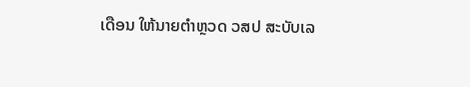ເດືອນ ໃຫ້ນາຍຕໍາຫຼວດ ວສປ ສະບັບເລ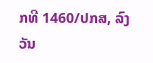ກທີ 1460/ປກສ, ລົງວັນ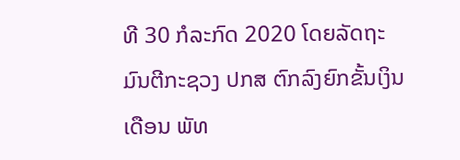ທີ 30 ກໍລະກົດ 2020 ໂດຍລັດຖະມົນຕີກະຊວງ ປກສ ຕົກລົງຍົກຂັ້ນເງິນເດືອນ ພັທ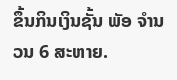ຂຶ້ນກິນເງິນຊັ້ນ ພັອ ຈໍານວນ 6 ສະຫາຍ.